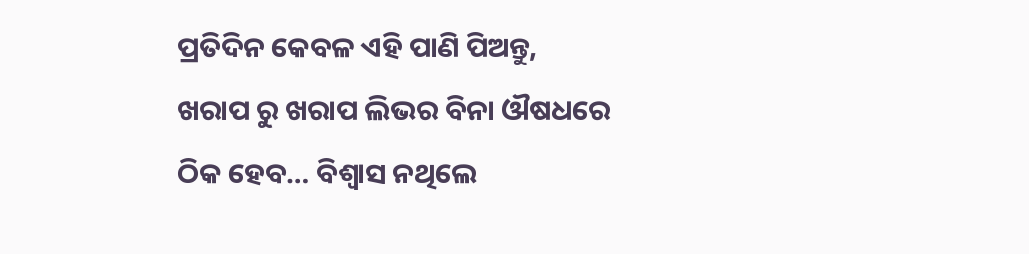ପ୍ରତିଦିନ କେବଳ ଏହି ପାଣି ପିଅନ୍ତୁ, ଖରାପ ରୁ ଖରାପ ଲିଭର ବିନା ଔଷଧରେ ଠିକ ହେବ… ବିଶ୍ଵାସ ନଥିଲେ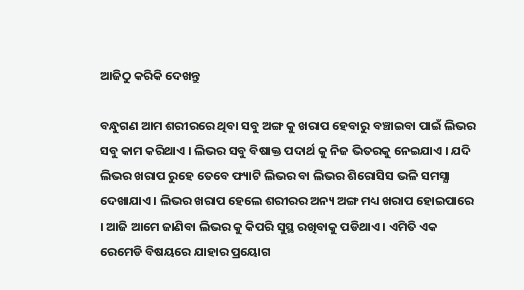ଆଜିଠୁ କରିକି ଦେଖନ୍ତୁ

ବନ୍ଧୁଗଣ ଆମ ଶରୀରରେ ଥିବା ସବୁ ଅଙ୍ଗ କୁ ଖରାପ ହେବାରୁ ବଞ୍ଚାଇବା ପାଇଁ ଲିଭର ସବୁ କାମ କରିଥାଏ । ଲିଭର ସବୁ ବିଷାକ୍ତ ପଦାର୍ଥ କୁ ନିଜ ଭିତରକୁ ନେଇଯାଏ । ଯଦି ଲିଭର ଖରାପ ରୁହେ ତେବେ ଫ୍ୟାଟି ଲିଭର ବା ଲିଭର ଶିରୋସିସ ଭଳି ସମସ୍ଯା ଦେଖାଯାଏ । ଲିଭର ଖରାପ ହେଲେ ଶରୀରର ଅନ୍ୟ ଅଙ୍ଗ ମଧ୍ୟ ଖରାପ ହୋଇପାରେ । ଆଜି ଆମେ ଜାଣିବା ଲିଭର କୁ କିପରି ସୁସ୍ଥ ରଖିବାକୁ ପଡିଥାଏ । ଏମିତି ଏକ ରେମେଡି ବିଷୟରେ ଯାହାର ପ୍ରୟୋଗ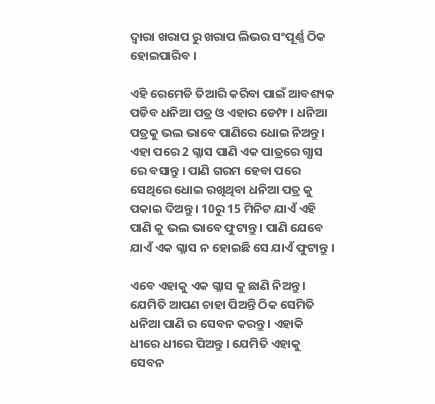ଦ୍ଵାରା ଖରାପ ରୁ ଖରାପ ଲିଭର ସଂପୂର୍ଣ୍ଣ ଠିକ ହୋଇପାରିବ ।

ଏହି ରେମେଡି ତିଆରି କରିବା ପାଇଁ ଆବଶ୍ୟକ ପଡିବ ଧନିଆ ପତ୍ର ଓ ଏହାର ଡେମ୍ଫ । ଧନିଆ ପତ୍ରକୁ ଭଲ ଭାବେ ପାଣିରେ ଧୋଇ ନିଅନ୍ତୁ । ଏହା ପରେ 2 ଗ୍ଳାସ ପାଣି ଏକ ପାତ୍ରରେ ଗ୍ଯାସ ରେ ବସାନ୍ତୁ । ପାଣି ଗରମ ହେବା ପରେ ସେଥିରେ ଧୋଇ ରଖିଥିବା ଧନିଆ ପତ୍ର କୁ ପକାଇ ଦିଅନ୍ତୁ । 10ରୁ 15 ମିନିଟ ଯାଏଁ ଏହି ପାଣି କୁ ଭଲ ଭାବେ ଫୁଟାନ୍ତୁ । ପାଣି ଯେବେ ଯାଏଁ ଏକ ଗ୍ଳାସ ନ ହୋଇଛି ସେ ଯାଏଁ ଫୁଟାନ୍ତୁ ।

ଏବେ ଏହାକୁ ଏକ ଗ୍ଳାସ କୁ ଛାଣି ନିଅନ୍ତୁ । ଯେମିତି ଆପଣ ଚାହା ପିଅନ୍ତି ଠିକ ସେମିତି ଧନିଆ ପାଣି ର ସେବନ କରନ୍ତୁ । ଏହାକି ଧୀରେ ଧୀରେ ପିଅନ୍ତୁ । ଯେମିତି ଏହାକୁ ସେବନ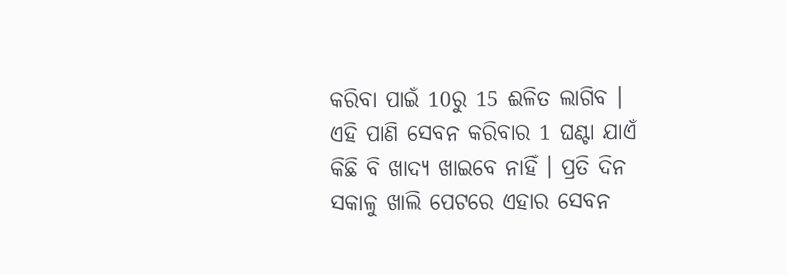କରିବା ପାଇଁ 10ରୁ 15 ଈଳିତ ଲାଗିବ । ଏହି ପାଣି ସେବନ କରିବାର 1 ଘଣ୍ଟା ଯାଏଁ କିଛି ବି ଖାଦ୍ୟ ଖାଇବେ ନାହିଁ । ପ୍ରତି ଦିନ ସକାଳୁ ଖାଲି ପେଟରେ ଏହାର ସେବନ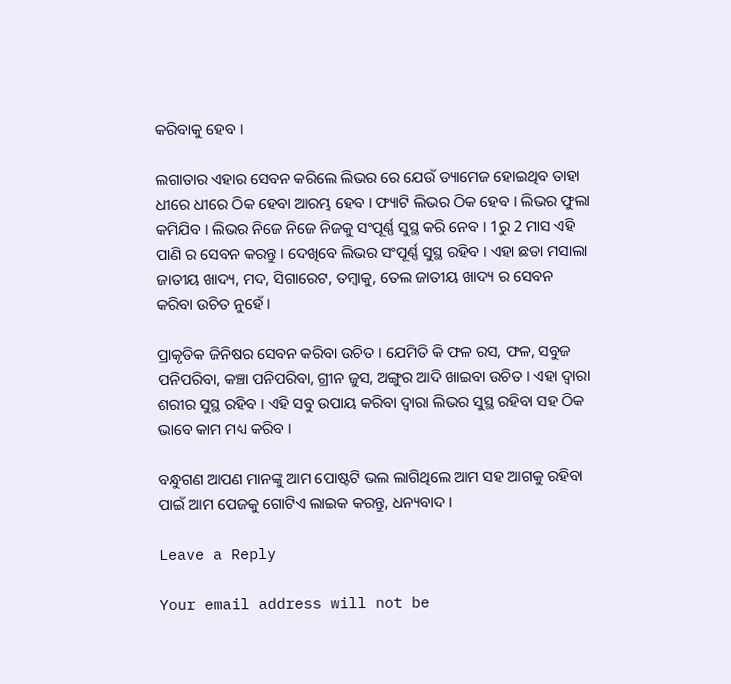କରିବାକୁ ହେବ ।

ଲଗାତାର ଏହାର ସେବନ କରିଲେ ଲିଭର ରେ ଯେଉଁ ଡ୍ୟାମେଜ ହୋଇଥିବ ତାହା ଧୀରେ ଧୀରେ ଠିକ ହେବା ଆରମ୍ଭ ହେବ । ଫ୍ୟାଟି ଲିଭର ଠିକ ହେବ । ଲିଭର ଫୁଲା କମିଯିବ । ଲିଭର ନିଜେ ନିଜେ ନିଜକୁ ସଂପୂର୍ଣ୍ଣ ସୁସ୍ଥ କରି ନେବ । 1ରୁ 2 ମାସ ଏହି ପାଣି ର ସେବନ କରନ୍ତୁ । ଦେଖିବେ ଲିଭର ସଂପୂର୍ଣ୍ଣ ସୁସ୍ଥ ରହିବ । ଏହା ଛଡା ମସାଲା ଜାତୀୟ ଖାଦ୍ୟ, ମଦ, ସିଗାରେଟ, ତମ୍ବାକୁ, ତେଲ ଜାତୀୟ ଖାଦ୍ୟ ର ସେବନ କରିବା ଉଚିତ ନୁହେଁ ।

ପ୍ରାକୃତିକ ଜିନିଷର ସେବନ କରିବା ଉଚିତ । ଯେମିତି କି ଫଳ ରସ, ଫଳ, ସବୁଜ ପନିପରିବା, କଞ୍ଚା ପନିପରିବା, ଗ୍ରୀନ ଜୁସ, ଅଙ୍ଗୁର ଆଦି ଖାଇବା ଉଚିତ । ଏହା ଦ୍ଵାରା ଶରୀର ସୁସ୍ଥ ରହିବ । ଏହି ସବୁ ଉପାୟ କରିବା ଦ୍ଵାରା ଲିଭର ସୁସ୍ଥ ରହିବା ସହ ଠିକ ଭାବେ କାମ ମଧ୍ୟ କରିବ ।

ବନ୍ଧୁଗଣ ଆପଣ ମାନଙ୍କୁ ଆମ ପୋଷ୍ଟଟି ଭଲ ଲାଗିଥିଲେ ଆମ ସହ ଆଗକୁ ରହିବା ପାଇଁ ଆମ ପେଜକୁ ଗୋଟିଏ ଲାଇକ କରନ୍ତୁ, ଧନ୍ୟବାଦ ।

Leave a Reply

Your email address will not be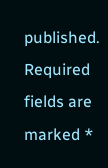published. Required fields are marked *